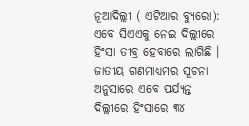ନୂଆଦିଲ୍ଲୀ ( ଏଟିଆର ବ୍ୟୁରୋ): ଏବେ ସିଏଏକୁ ନେଇ ଦିଲ୍ଲୀରେ ହିଂସା ତୀବ୍ର ହେବାରେ ଲାଗିଛି । ଜାତୀୟ ଗଣମାଧ୍ୟମର ସୂଚନା ଅନୁସାରେ ଏବେ ପର୍ଯ୍ୟନ୍ତ ଦିଲ୍ଲୀରେ ହିଂସାରେ ୩୪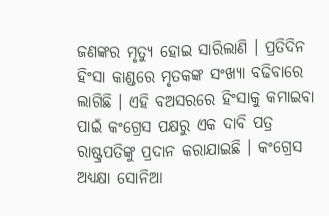ଜଣଙ୍କର ମୃତ୍ୟୁ ହୋଇ ସାରିଲାଣି । ପ୍ରତିଦିନ ହିଂସା କାଣ୍ଡରେ ମୃତକଙ୍କ ସଂଖ୍ୟା ବଢିବାରେ ଲାଗିଛି । ଏହି ବଅସରରେ ହିଂସାକୁ କମାଇବା ପାଇଁ କଂଗ୍ରେସ ପକ୍ଷରୁ ଏକ ଦାବି ପତ୍ର ରାଷ୍ଟ୍ରପତିଙ୍କୁ ପ୍ରଦାନ କରାଯାଇଛି । କଂଗ୍ରେସ ଅଧ୍ୟକ୍ଷା ସୋନିଆ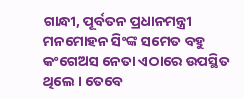ଗାନ୍ଧୀ, ପୂର୍ବତନ ପ୍ରଧାନମନ୍ତ୍ରୀ ମନମୋହନ ସିଂଙ୍କ ସମେତ ବହୁ କଂଗେଅସ ନେତା ଏଠାରେ ଉପସ୍ଥିତ ଥିଲେ । ତେବେ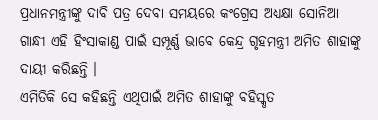ପ୍ରଧାନମନ୍ତ୍ରୀଙ୍କୁ ଦାବି ପତ୍ର ଦେବା ସମୟରେ କଂଗ୍ରେସ ଅଧ୍ୟକ୍ଷା ସୋନିଆ ଗାନ୍ଧୀ ଏହି ହିଂସାକାଣ୍ଡ ପାଇଁ ସମ୍ପୂର୍ଣ୍ଣ ଭାବେ କେନ୍ଦ୍ର ଗୃହମନ୍ତ୍ରୀ ଅମିତ ଶାହାଙ୍କୁ ଦାୟୀ କରିଛନ୍ତି ।
ଏମିତିକି ସେ କହିଛନ୍ତି ଏଥିପାଇଁ ଅମିତ ଶାହାଙ୍କୁ ବହିସ୍କୃତ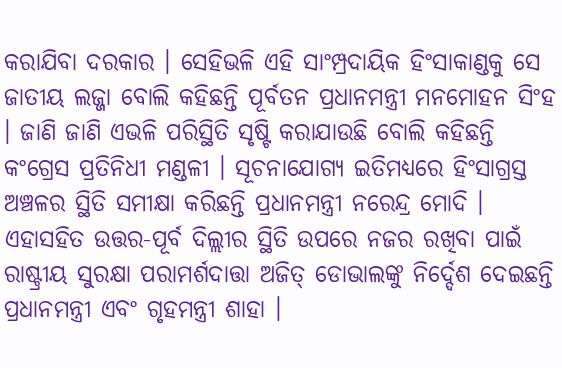କରାଯିବା ଦରକାର । ସେହିଭଳି ଏହି ସାଂମ୍ପ୍ରଦାୟିକ ହିଂସାକାଣ୍ଡକୁ ସେ ଜାତୀୟ ଲଜ୍ଜା ବୋଲି କହିଛନ୍ତି ପୂର୍ବତନ ପ୍ରଧାନମନ୍ତ୍ରୀ ମନମୋହନ ସିଂହ । ଜାଣି ଜାଣି ଏଭଳି ପରିସ୍ଥିତି ସୃଷ୍ଟି କରାଯାଉଛି ବୋଲି କହିଛନ୍ତି କଂଗ୍ରେସ ପ୍ରତିନିଧୀ ମଣ୍ଡଳୀ । ସୂଚନାଯୋଗ୍ୟ ଇତିମଧ୍ୟରେ ହିଂସାଗ୍ରସ୍ତ ଅଞ୍ଚଳର ସ୍ଥିତି ସମୀକ୍ଷା କରିଛନ୍ତି ପ୍ରଧାନମନ୍ତ୍ରୀ ନରେନ୍ଦ୍ର ମୋଦି । ଏହାସହିତ ଉତ୍ତର-ପୂର୍ବ ଦିଲ୍ଲୀର ସ୍ଥିତି ଉପରେ ନଜର ରଖିବା ପାଇଁ ରାଷ୍ଟ୍ରୀୟ ସୁରକ୍ଷା ପରାମର୍ଶଦାତ୍ତା ଅଜିତ୍ ଡୋଭାଲଙ୍କୁ ନିର୍ଦ୍ଦେଶ ଦେଇଛନ୍ତି ପ୍ରଧାନମନ୍ତ୍ରୀ ଏବଂ ଗୃହମନ୍ତ୍ରୀ ଶାହା ।